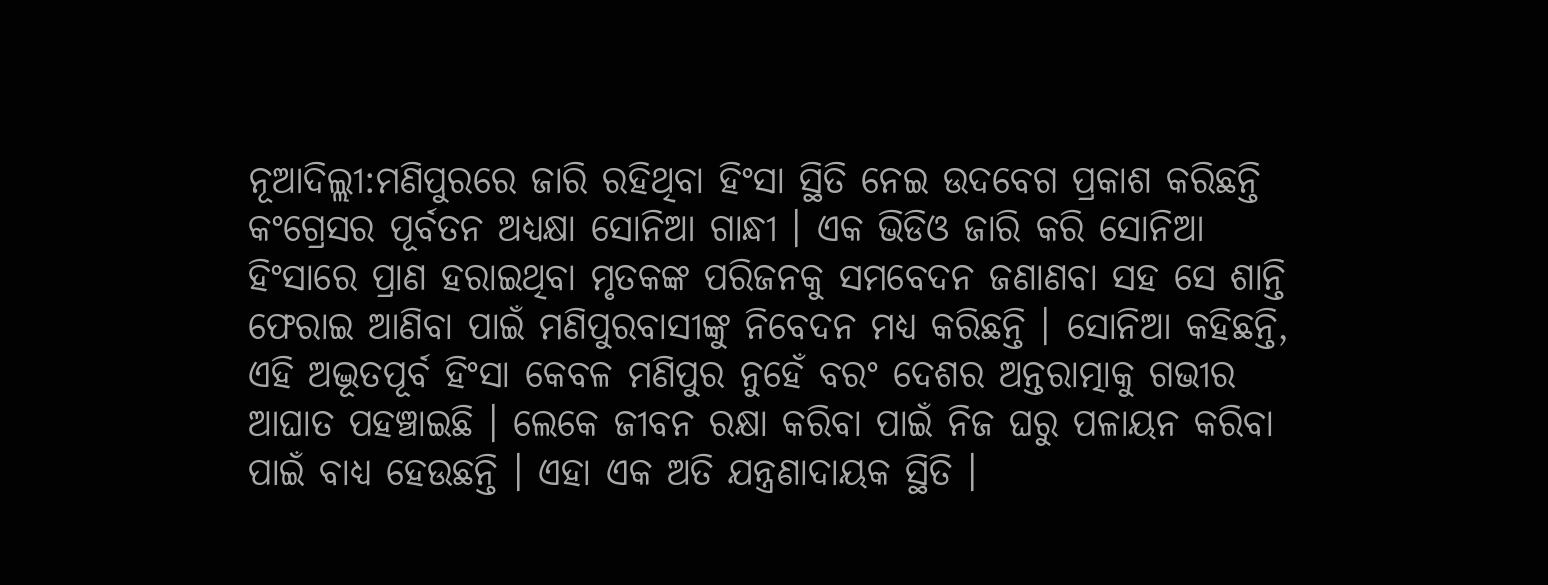ନୂଆଦିଲ୍ଲୀ:ମଣିପୁରରେ ଜାରି ରହିଥିବା ହିଂସା ସ୍ଥିତି ନେଇ ଉଦବେଗ ପ୍ରକାଶ କରିଛନ୍ତି କଂଗ୍ରେସର ପୂର୍ବତନ ଅଧ୍ୟକ୍ଷା ସୋନିଆ ଗାନ୍ଧୀ । ଏକ ଭିଡିଓ ଜାରି କରି ସୋନିଆ ହିଂସାରେ ପ୍ରାଣ ହରାଇଥିବା ମୃତକଙ୍କ ପରିଜନକୁ ସମବେଦନ ଜଣାଣବା ସହ ସେ ଶାନ୍ତି ଫେରାଇ ଆଣିବା ପାଇଁ ମଣିପୁରବାସୀଙ୍କୁ ନିବେଦନ ମଧ୍ୟ କରିଛନ୍ତି । ସୋନିଆ କହିଛନ୍ତି, ଏହି ଅଦ୍ଭୂତପୂର୍ବ ହିଂସା କେବଳ ମଣିପୁର ନୁହେଁ ବରଂ ଦେଶର ଅନ୍ତରାତ୍ମାକୁ ଗଭୀର ଆଘାତ ପହଞ୍ଚାଇଛି । ଲେକେ ଜୀବନ ରକ୍ଷା କରିବା ପାଇଁ ନିଜ ଘରୁ ପଳାୟନ କରିବା ପାଇଁ ବାଧ୍ୟ ହେଉଛନ୍ତି । ଏହା ଏକ ଅତି ଯନ୍ତ୍ରଣାଦାୟକ ସ୍ଥିତି ।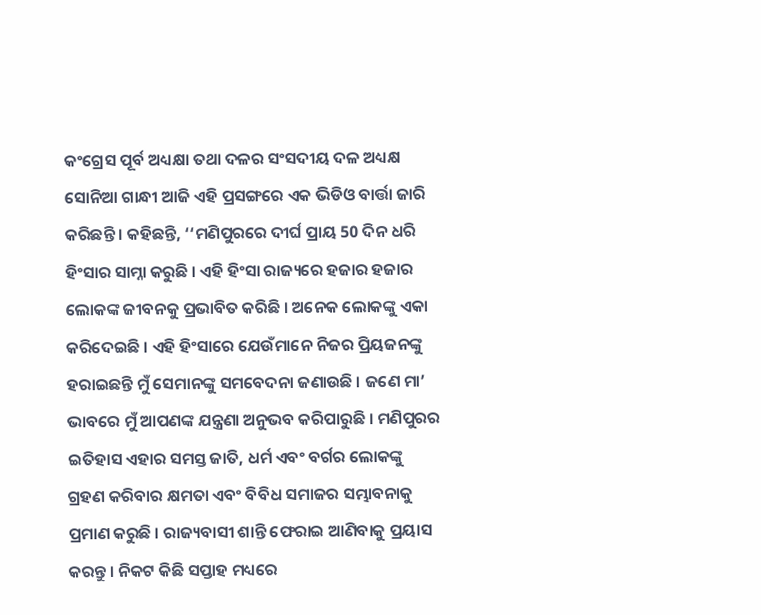କଂଗ୍ରେସ ପୂର୍ବ ଅଧ୍ୟକ୍ଷା ତଥା ଦଳର ସଂସଦୀୟ ଦଳ ଅଧ୍ୟକ୍ଷ ସୋନିଆ ଗାନ୍ଧୀ ଆଜି ଏହି ପ୍ରସଙ୍ଗରେ ଏକ ଭିଡିଓ ବାର୍ତ୍ତା ଜାରି କରିଛନ୍ତି । କହିଛନ୍ତି, ‘‘ମଣିପୁରରେ ଦୀର୍ଘ ପ୍ରାୟ 50 ଦିନ ଧରି ହିଂସାର ସାମ୍ନା କରୁଛି । ଏହି ହିଂସା ରାଜ୍ୟରେ ହଜାର ହଜାର ଲୋକଙ୍କ ଜୀବନକୁ ପ୍ରଭାବିତ କରିଛି । ଅନେକ ଲୋକଙ୍କୁ ଏକା କରିଦେଇଛି । ଏହି ହିଂସାରେ ଯେଉଁମାନେ ନିଜର ପ୍ରିୟଜନଙ୍କୁ ହରାଇଛନ୍ତି ମୁଁ ସେମାନଙ୍କୁ ସମବେଦନା ଜଣାଉଛି । ଜଣେ ମା’ ଭାବରେ ମୁଁ ଆପଣଙ୍କ ଯନ୍ତ୍ରଣା ଅନୁଭବ କରିପାରୁଛି । ମଣିପୁରର ଇତିହାସ ଏହାର ସମସ୍ତ ଜାତି, ଧର୍ମ ଏବଂ ବର୍ଗର ଲୋକଙ୍କୁ ଗ୍ରହଣ କରିବାର କ୍ଷମତା ଏବଂ ବିବିଧ ସମାଜର ସମ୍ଭାବନାକୁ ପ୍ରମାଣ କରୁଛି । ରାଜ୍ୟବାସୀ ଶାନ୍ତି ଫେରାଇ ଆଣିବାକୁ ପ୍ରୟାସ କରନ୍ତୁ । ନିକଟ କିଛି ସପ୍ତାହ ମଧ୍ୟରେ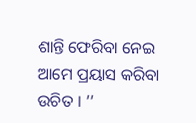ଶାନ୍ତି ଫେରିବା ନେଇ ଆମେ ପ୍ରୟାସ କରିବା ଉଚିତ । ’’